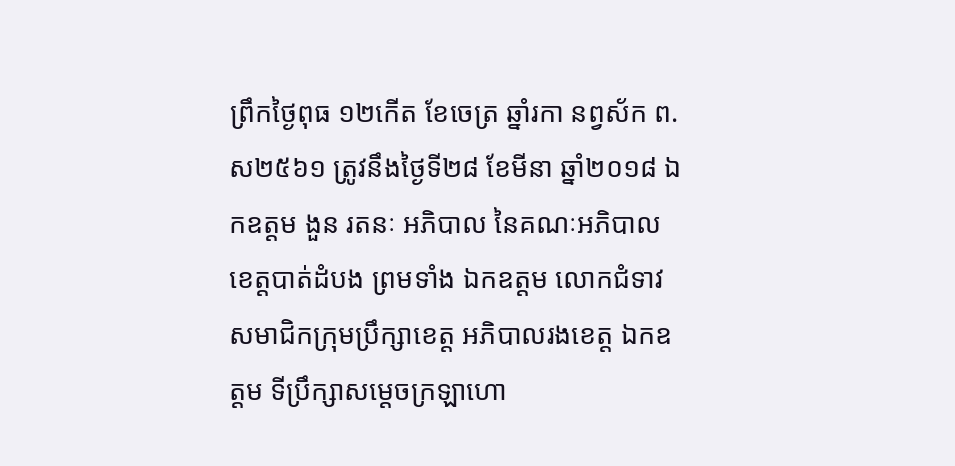ព្រឹកថ្ងៃពុធ ១២កើត ខែចេត្រ ឆ្នាំរកា នព្វស័ក ព.ស២៥៦១ ត្រូវនឹងថ្ងៃទី២៨ ខែមីនា ឆ្នាំ២០១៨ ឯកឧត្តម ងួន រតនៈ អភិបាល នៃគណៈអភិបាលខេត្តបាត់ដំបង ព្រមទាំង ឯកឧត្តម លោកជំទាវ សមាជិកក្រុមប្រឹក្សាខេត្ត អភិបាលរងខេត្ត ឯកឧត្តម ទីប្រឹក្សាសម្តេចក្រឡាហោ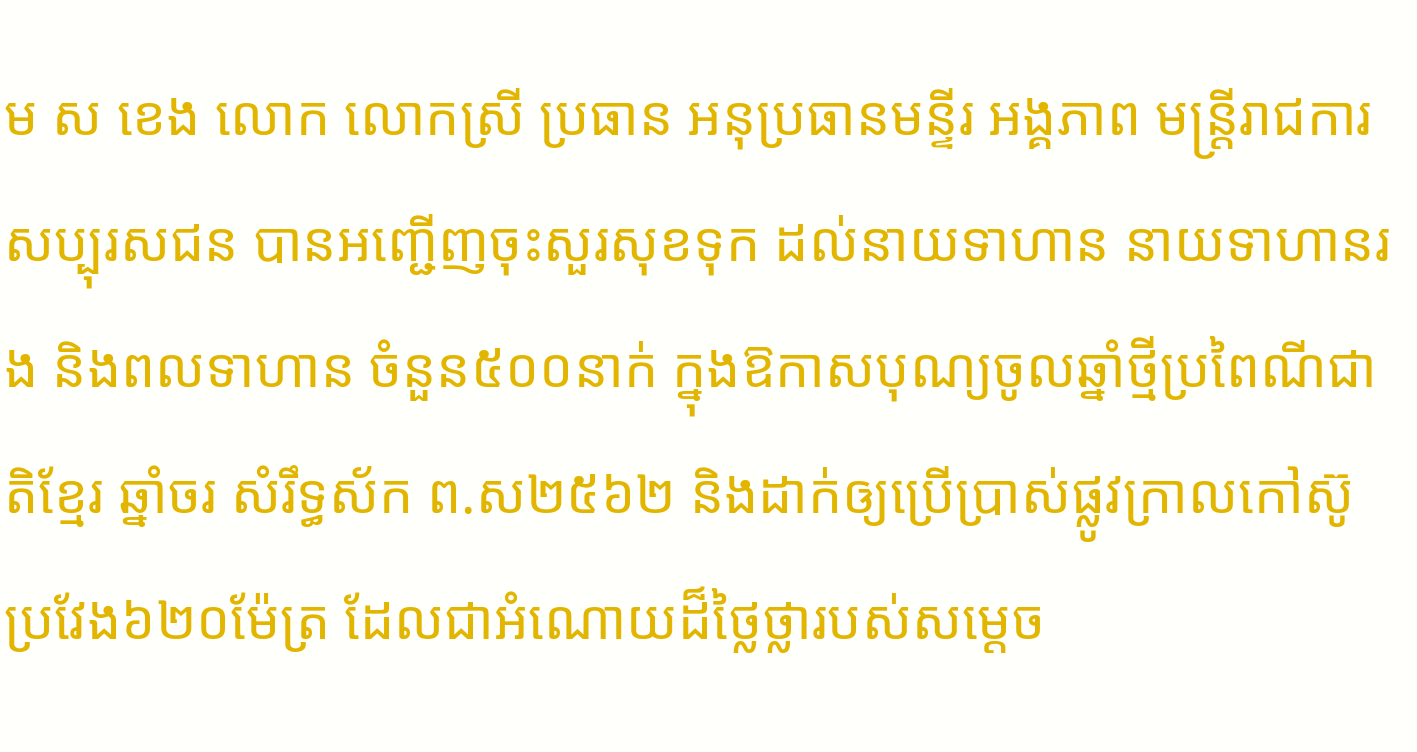ម ស ខេង លោក លោកស្រី ប្រធាន អនុប្រធានមន្ទីរ អង្គភាព មន្ត្រីរាជការ សប្បុរសជន បានអញ្ជើញចុះសួរសុខទុក ដល់នាយទាហាន នាយទាហានរង និងពលទាហាន ចំនួន៥០០នាក់ ក្នុងឱកាសបុណ្យចូលឆ្នាំថ្មីប្រពៃណីជាតិខ្មែរ ឆ្នាំចរ សំរឹទ្ធស័ក ព.ស២៥៦២ និងដាក់ឲ្យប្រើប្រាស់ផ្លូវក្រាលកៅស៊ូប្រវែង៦២០ម៉ែត្រ ដែលជាអំណោយដ៏ថ្លៃថ្លារបស់សម្តេច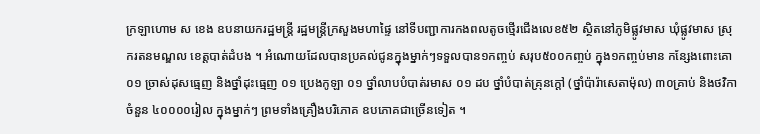ក្រឡាហោម ស ខេង ឧបនាយករដ្ឋមន្រ្តី រដ្ឋមន្ត្រីក្រសួងមហាផ្ទៃ នៅទីបញ្ជាការកងពលតូចថ្មើរជើងលេខ៥២ ស្ថិតនៅភូមិផ្លូវមាស ឃុំផ្លូវមាស ស្រុករតនមណ្ឌល ខេត្តបាត់ដំបង ។ អំណោយដែលបានប្រគល់ជូនក្នុងម្នាក់ៗទទួលបាន១កញ្ចប់ សរុប៥០០កញ្ចប់ ក្នុង១កញ្ចប់មាន កន្សែងពោះគោ ០១ ច្រាស់ដុសធ្មេញ និងថ្នាំដុះធ្មេញ ០១ ប្រេងកូឡា ០១ ថ្នាំលាបបំបាត់រមាស ០១ ដប ថ្នាំបំបាត់គ្រុនក្តៅ (ថ្នាំប៉ារ៉ាសេតាម៉ុល) ៣០គ្រាប់ និងថវិកាចំនួន ៤០០០០រៀល ក្នុងម្នាក់ៗ ព្រមទាំងគ្រឿងបរិភោគ ឧបភោគជាច្រើនទៀត ។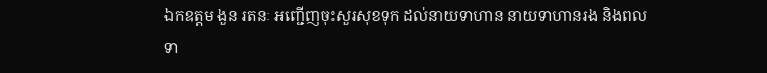ឯកឧត្តម ងួន រតនៈ អញ្ជើញចុះសួរសុខទុក ដល់នាយទាហាន នាយទាហានរង និងពលទា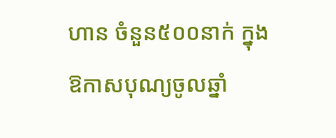ហាន ចំនួន៥០០នាក់ ក្នុងឱកាសបុណ្យចូលឆ្នាំ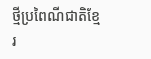ថ្មីប្រពៃណីជាតិខ្មែរ